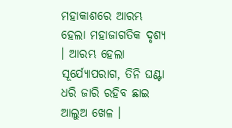ମହାକାଶରେ ଆରମ୍ଭ ହେଲା ମହାଜାଗତିକ ଦୃଶ୍ୟ । ଆରମ୍ଭ ହେଲା ସୂର୍ଯ୍ୟୋପରାଗ, ତିନି ଘଣ୍ଟା ଧରି ଜାରି ରହିବ ଛାଇ ଆଲୁଅ ଖେଳ ।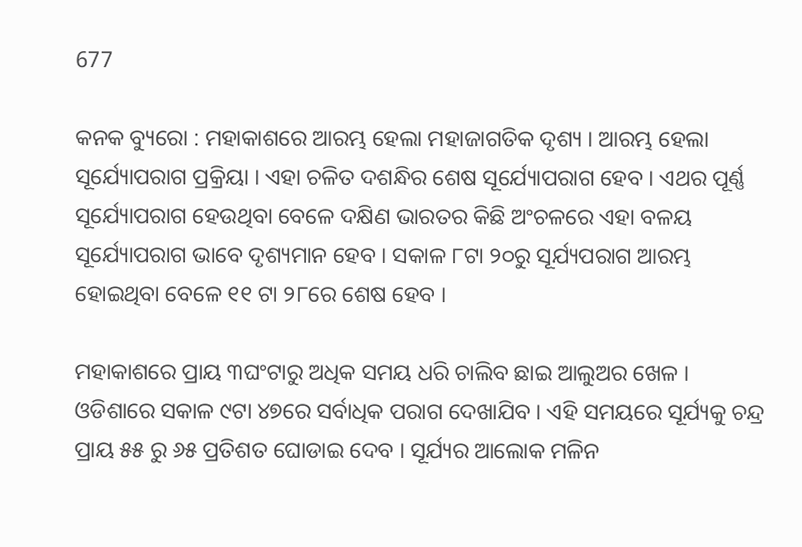677

କନକ ବ୍ୟୁରୋ : ମହାକାଶରେ ଆରମ୍ଭ ହେଲା ମହାଜାଗତିକ ଦୃଶ୍ୟ । ଆରମ୍ଭ ହେଲା ସୂର୍ଯ୍ୟୋପରାଗ ପ୍ରକ୍ରିୟା । ଏହା ଚଳିତ ଦଶନ୍ଧିର ଶେଷ ସୂର୍ଯ୍ୟୋପରାଗ ହେବ । ଏଥର ପୂର୍ଣ୍ଣ ସୂର୍ଯ୍ୟୋପରାଗ ହେଉଥିବା ବେଳେ ଦକ୍ଷିଣ ଭାରତର କିଛି ଅଂଚଳରେ ଏହା ବଳୟ ସୂର୍ଯ୍ୟୋପରାଗ ଭାବେ ଦୃଶ୍ୟମାନ ହେବ । ସକାଳ ୮ଟା ୨୦ରୁ ସୂର୍ଯ୍ୟପରାଗ ଆରମ୍ଭ ହୋଇଥିବା ବେଳେ ୧୧ ଟା ୨୮ରେ ଶେଷ ହେବ ।

ମହାକାଶରେ ପ୍ରାୟ ୩ଘଂଟାରୁ ଅଧିକ ସମୟ ଧରି ଚାଲିବ ଛାଇ ଆଲୁଅର ଖେଳ । ଓଡିଶାରେ ସକାଳ ୯ଟା ୪୭ରେ ସର୍ବାଧିକ ପରାଗ ଦେଖାଯିବ । ଏହି ସମୟରେ ସୂର୍ଯ୍ୟକୁ ଚନ୍ଦ୍ର ପ୍ରାୟ ୫୫ ରୁ ୬୫ ପ୍ରତିଶତ ଘୋଡାଇ ଦେବ । ସୂର୍ଯ୍ୟର ଆଲୋକ ମଳିନ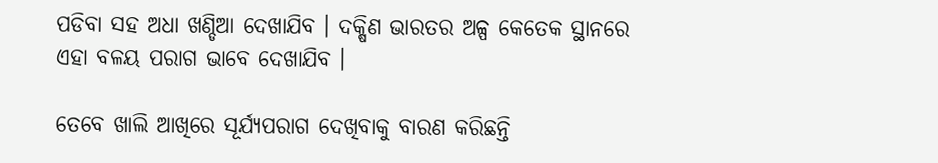ପଡିବା ସହ ଅଧା ଖଣ୍ଡିଆ ଦେଖାଯିବ । ଦକ୍ଷିଣ ଭାରତର ଅଳ୍ପ କେତେକ ସ୍ଥାନରେ ଏହା ବଳୟ ପରାଗ ଭାବେ ଦେଖାଯିବ ।

ତେବେ ଖାଲି ଆଖିରେ ସୂର୍ଯ୍ୟପରାଗ ଦେଖିବାକୁ ବାରଣ କରିଛନ୍ତି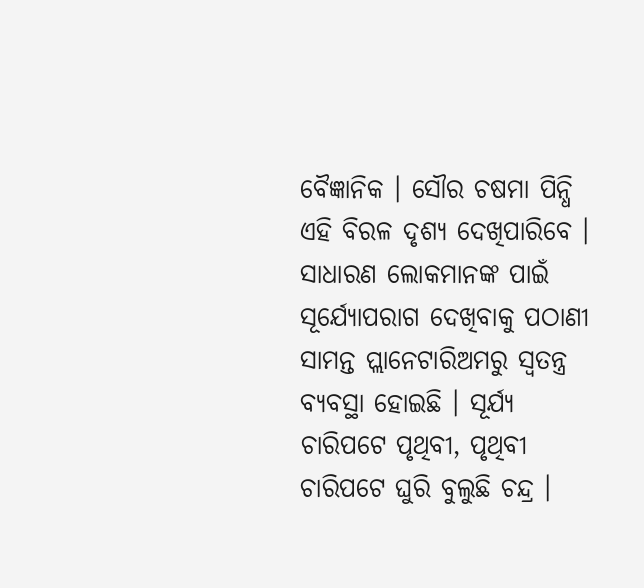ବୈଜ୍ଞାନିକ । ସୌର ଚଷମା ପିନ୍ଧି ଏହି ବିରଳ ଦୃଶ୍ୟ ଦେଖିପାରିବେ । ସାଧାରଣ ଲୋକମାନଙ୍କ ପାଇଁ ସୂର୍ଯ୍ୟୋପରାଗ ଦେଖିବାକୁ ପଠାଣୀ ସାମନ୍ତ ପ୍ଲାନେଟାରିଅମରୁ ସ୍ୱତନ୍ତ୍ର ବ୍ୟବସ୍ଥା ହୋଇଛି । ସୂର୍ଯ୍ୟ ଚାରିପଟେ ପୃଥିବୀ, ପୃଥିବୀ ଚାରିପଟେ ଘୁରି ବୁଲୁଛି ଚନ୍ଦ୍ର ।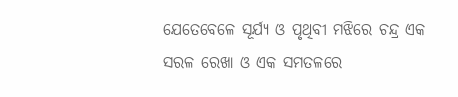ଯେତେବେଳେ ସୂର୍ଯ୍ୟ ଓ ପୃଥିବୀ ମଝିରେ ଚନ୍ଦ୍ର ଏକ ସରଳ ରେଖା ଓ ଏକ ସମତଳରେ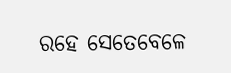ରହେ ସେତେବେଳେ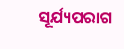ସୂର୍ଯ୍ୟପରାଗ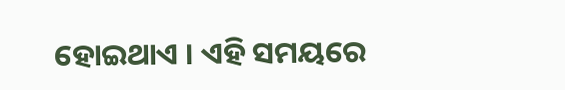ହୋଇଥାଏ । ଏହି ସମୟରେ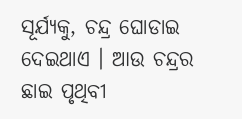ସୂର୍ଯ୍ୟକୁ, ଚନ୍ଦ୍ର ଘୋଡାଇ ଦେଇଥାଏ । ଆଉ ଚନ୍ଦ୍ରର ଛାଇ ପୃଥିବୀ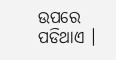ଉପରେ ପଡିଥାଏ ।